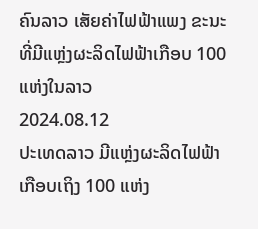ຄົນລາວ ເສັຍຄ່າໄຟຟ້າແພງ ຂະນະທີ່ມີແຫຼ່ງຜະລິດໄຟຟ້າເກືອບ 100 ແຫ່ງໃນລາວ
2024.08.12
ປະເທດລາວ ມີແຫຼ່ງຜະລິດໄຟຟ້າ ເກືອບເຖິງ 100 ແຫ່ງ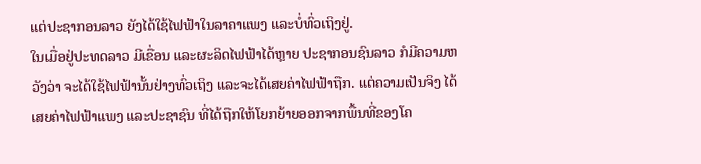ແຕ່ປະຊາກອນລາວ ຍັງໄດ້ໃຊ້ໄຟຟ້າໃນລາຄາແພງ ແລະບໍ່ທົ່ວເຖິງຢູ່.
ໃນເມື່ອຢູ່ປະທດລາວ ມີເຂື່ອນ ແລະຜະລິດໄຟຟ້າໄດ້ຫຼາຍ ປະຊາກອນຊົນລາວ ກໍມີຄວາມຫວັງວ່າ ຈະໄດ້ໃຊ້ໄຟຟ້ານັ້ນຢ່າງທົ່ວເຖິງ ແລະຈະໄດ້ເສຍຄ່າໄຟຟ້າຖືກ. ແຕ່ຄວາມເປັນຈິງ ໄດ້ເສຍຄ່າໄຟຟ້າແພງ ແລະປະຊາຊົນ ທີ່ໄດ້ຖືກໃຫ້ໂຍກຍ້າຍອອກຈາກພື້ນທີ່ຂອງໂຄ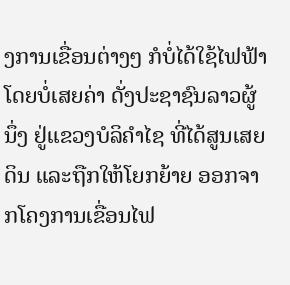ງການເຂື່ອນຕ່າງໆ ກໍບໍ່ໄດ້ໃຊ້ໄຟຟ້າ ໂດຍບໍ່ເສຍຄ່າ ດັ່ງປະຊາຊົນລາວຜູ້ນຶ່ງ ຢູ່ແຂວງບໍລິຄໍາໄຊ ທີ່ໄດ້ສູນເສຍດິນ ແລະຖືກໃຫ້ໂຍກຍ້າຍ ອອກຈາກໂຄງການເຂື່ອນໄຟ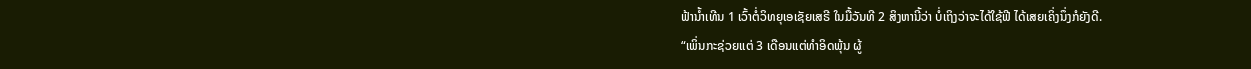ຟ້ານໍ້າເທີນ 1 ເວົ້າຕໍ່ວິທຍຸເອເຊັຍເສຣີ ໃນມື້ວັນທີ 2 ສິງຫານີ້ວ່າ ບໍ່ເຖິງວ່າຈະໄດ້ໃຊ້ຟີ ໄດ້ເສຍເຄິ່ງນຶ່ງກໍຍັງດີ.
“ເພິ່ນກະຊ່ວຍແຕ່ 3 ເດືອນແຕ່ທໍາອິດພຸ້ນ ຜູ້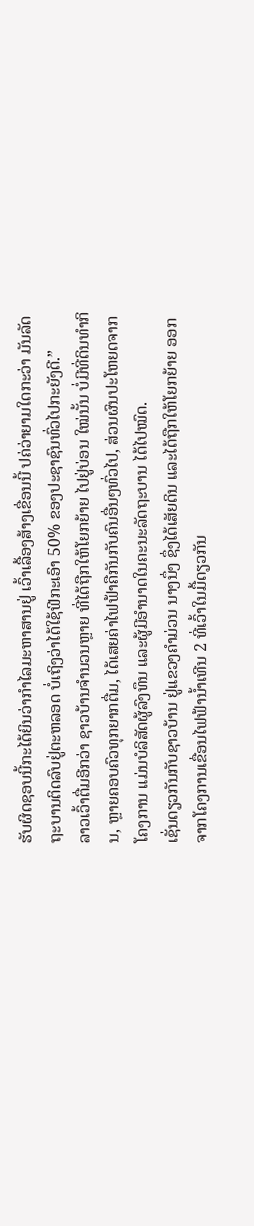ຮັບຜິດຊອບນີ້ກະໄດ້ຍິນວ່າກໍາໄລມະຫາສານຢູ່ ເວົ້າເລື້ອງສ້າງເຂື່ອນນີ້ ປຄ່ວ່າຍາມໃດກະວ່າ ມັນລັດຖະບານຕິດລົບຢູ່ຕະຫລອດ ບໍ່ເຖິງວ່າໄດ້ໃຊ້ຟີກະເອົາ 50% ຂອງປະຊາຊົນທົ່ວໄປກະຍັງດີ.”
ລາວເວົ້າຕື່ມອີກວ່າ ຊາວບ້ານຈໍານວນຫຼາຍ ທີ່ໄດ້ຖືກໃຫ້ໂຍກຍ້າຍ ໄປຢູ່ບ່ອນ ໃໝ່ນັ້ນ ບໍ່ມີທີ່ດິນທໍາກິນ, ຫຼາຍຄອບຄົວທຸກຍາກຕື່ມ, ໄດ້ເສຍຄ່າໄຟຟ້າຄືກັນກັບຄົນອື່ນໆທົ່ວໄປ, ສ່ວນຜົນປະໂຫຍດຈາກໂຄງການ ແມ່ນບໍລິສັດຜູ້ລົງທຶນ ແລະຜູ້ມີອໍານາດໃນຄະນະລັດຖະບານ ໄດ້ໄປໝົດ.
ເຊັ່ນດຽວກັນກັບຊາວບ້ານ ຢູ່ແຂວງຄໍາມ່ວນ ນາງນຶ່ງ ຊຶ່ງໄດ້ເສັຍດິນ ແລະໄດ້ຖືກໃຫ້ໂຍກຍ້າຍ ອອກຈາກໂຄງການເຂື່ອນໄຟຟ້ານໍ້າເທີນ 2 ທີ່ເວົ້າໃນມື້ດຽວກັນ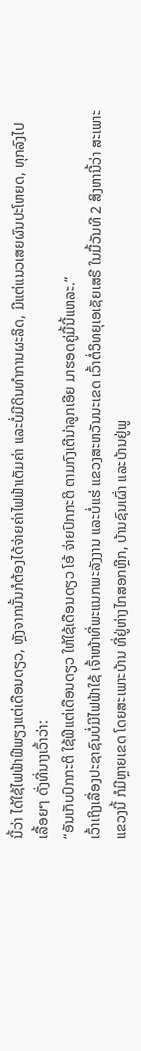ນີ້ວ່າ ໄດ້ໃຊ້ໄຟຟ້າຟີພຽງແຕ່ເດືອນດຽວ, ຫຼັງຈາກນັ້ນກໍຕ້ອງໄດ້ຈ່າຍຄ່າໄຟຟ້າເຕັມຄ່າ ແລະບໍ່ມີດິນທໍາການຜະລິດ, ມີແຕ່ແນວເສຍຜົນປະໂຫຍດ, ທຸກລົງໄປເລື້ອຍໆ ດັ່ງທີ່ນາງເວົ້າວ່າ:
“ອັນເກັບປົກກະຕິ ໃຊ້ຟີແຕ່ເດືອນດຽວ ໃຫ້ໃຊ້ເດືອນດຽວ ໂອ້ ຈ່າຍປົກກະຕິ ຕາມກົງເຕີນ່າລູກເອີຍ ມາຮອດຄູ່ມື້ນີ້ແຫລະ.”
ເວົ້າເຖິງເລື່ອງປະຊາຊົນບໍ່ມີໄຟຟ້າໃຊ້ ເຈົ້າໜ້າທີ່ພະແນກພະລັງງານ ແລະບໍ່ແຮ່ ແຂວງສະຫວັນນະເຂດ ເວົ້າຕໍ່ວິທຍຸເອເຊັຍເສຣີ ໃນມື້ວັນທີ 2 ສິງຫານີ້ວ່າ ສະເພາະແຂວງນີ້ ກໍມີຫຼາຍເຂດ ໂດຍສະເພາະບ້ານ ທີ່ຢູ່ຫ່າງໄກສອກຫຼີກ, ບ້ານຊົນເຜົ່າ ແລະບ້ານຢູ່ພູ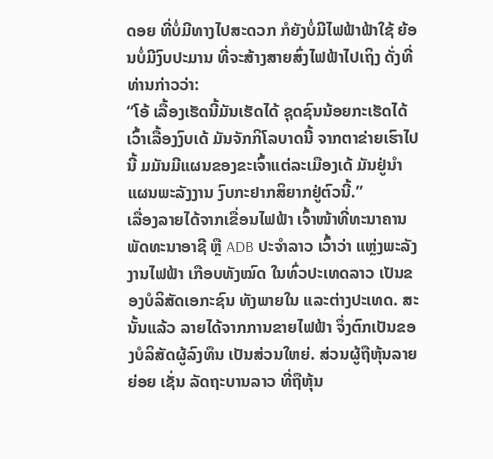ດອຍ ທີ່ບໍ່ມີທາງໄປສະດວກ ກໍຍັງບໍ່ມີໄຟຟ້າຟ້າໃຊ້ ຍ້ອນບໍ່ມີງົບປະມານ ທີ່ຈະສ້າງສາຍສົ່ງໄຟຟ້າໄປເຖິງ ດັ່ງທີ່ທ່ານກ່າວວ່າ:
“ໂອ້ ເລື້ອງເຮັດນີ້ມັນເຮັດໄດ້ ຊຸດຊົນນ້ອຍກະເຮັດໄດ້ ເວົ້າເລື້ອງງົບເດ້ ມັນຈັກກິໂລບາດນີ້ ຈາກຕາຂ່າຍເຮົາໄປນີ້ ມມັນມີແຜນຂອງຂະເຈົ້າແຕ່ລະເມືອງເດ້ ມັນຢູ່ນໍາແຜນພະລັງງານ ງົບກະຢາກສິຍາກຢູ່ຕົວນີ້.”
ເລື່ອງລາຍໄດ້ຈາກເຂື່ອນໄຟຟ້າ ເຈົ້າໜ້າທີ່ທະນາຄານພັດທະນາອາຊີ ຫຼື ADB ປະຈໍາລາວ ເວົ້າວ່າ ແຫຼ່ງພະລັງງານໄຟຟ້າ ເກືອບທັງໝົດ ໃນທົ່ວປະເທດລາວ ເປັນຂອງບໍລິສັດເອກະຊົນ ທັງພາຍໃນ ແລະຕ່າງປະເທດ. ສະນັ້ນແລ້ວ ລາຍໄດ້ຈາກການຂາຍໄຟຟ້າ ຈຶ່ງຕົກເປັນຂອງບໍລິສັດຜູ້ລົງທຶນ ເປັນສ່ວນໃຫຍ່. ສ່ວນຜູ້ຖືຫຸ້ນລາຍຍ່ອຍ ເຊັ່ນ ລັດຖະບານລາວ ທີ່ຖືຫຸ້ນ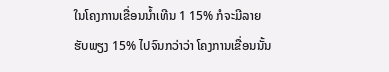ໃນໂຄງການເຂື່ອນນໍ້າເທີນ 1 15% ກໍຈະມີລາຍຮັບພຽງ 15% ໄປຈົນກວ່າວ່າ ໂຄງການເຂື່ອນນັ້ນ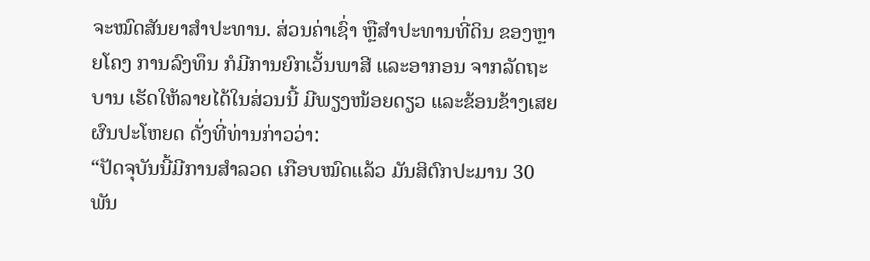ຈະໝົດສັນຍາສໍາປະທານ. ສ່ວນຄ່າເຊົ່າ ຫຼືສໍາປະທານທີ່ດິນ ຂອງຫຼາຍໂຄງ ການລົງທຶນ ກໍມີການຍົກເວັ້ນພາສີ ແລະອາກອນ ຈາກລັດຖະບານ ເຮັດໃຫ້ລາຍໄດ້ໃນສ່ວນນີ້ ມີພຽງໜ້ອຍດຽວ ແລະຂ້ອນຂ້າງເສຍຜົນປະໂຫຍດ ດັ່ງທີ່ທ່ານກ່າວວ່າ:
“ປັດຈຸບັນນີ້ມີການສໍາລວດ ເກືອບໝົດແລ້ວ ມັນສິຕົກປະມານ 30 ພັນ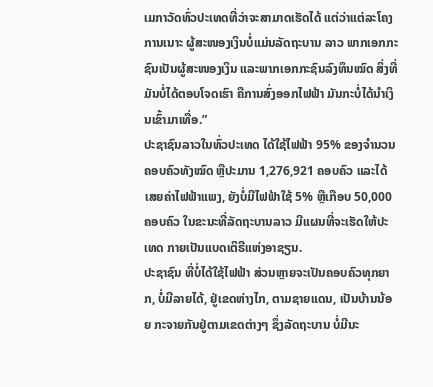ເມກາວັດທົ່ວປະເທດທີ່ວ່າຈະສາມາດເຮັດໄດ້ ແຕ່ວ່າແຕ່ລະໂຄງການເນາະ ຜູ້ສະໜອງເງິນບໍ່ແມ່ນລັດຖະບານ ລາວ ພາກເອກກະຊົນເປັນຜູ້ສະໜອງເງິນ ແລະພາກເອກກະຊົນລົງທຶນໝົດ ສິ່ງທີ່ມັນບໍ່ໄດ້ຕອບໂຈດເຮົາ ຄືການສົ່ງອອກໄຟຟ້າ ມັນກະບໍ່ໄດ້ນໍາເງິນເຂົ້າມາເທື່ອ.”
ປະຊາຊົນລາວໃນທົ່ວປະເທດ ໄດ້ໃຊ້ໄຟຟ້າ 95% ຂອງຈໍານວນຄອບຄົວທັງໝົດ ຫຼືປະມານ 1,276,921 ຄອບຄົວ ແລະໄດ້ເສຍຄ່າໄຟຟ້າແພງ, ຍັງບໍ່ມີໄຟຟ້າໃຊ້ 5% ຫຼືເກືອບ 50,000 ຄອບຄົວ ໃນຂະນະທີ່ລັດຖະບານລາວ ມີແຜນທີ່ຈະເຮັດໃຫ້ປະເທດ ກາຍເປັນແບດເຕິຣີແຫ່ງອາຊຽນ.
ປະຊາຊົນ ທີ່ບໍ່ໄດ້ໃຊ້ໄຟຟ້າ ສ່ວນຫຼາຍຈະເປັນຄອບຄົວທຸກຍາກ, ບໍ່ມີລາຍໄດ້, ຢູ່ເຂດຫ່າງໄກ, ຕາມຊາຍແດນ, ເປັນບ້ານນ້ອຍ ກະຈາຍກັນຢູ່ຕາມເຂດຕ່າງໆ ຊຶ່ງລັດຖະບານ ບໍ່ມີນະ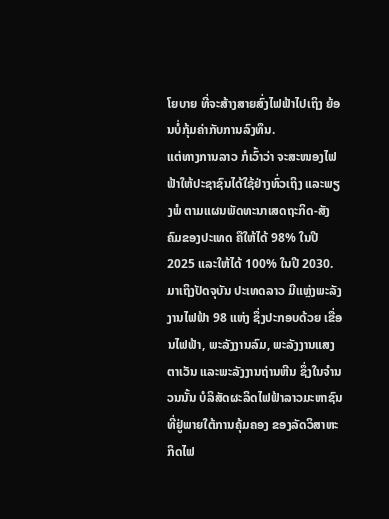ໂຍບາຍ ທີ່ຈະສ້າງສາຍສົ່ງໄຟຟ້າໄປເຖິງ ຍ້ອນບໍ່ກຸ້ມຄ່າກັບການລົງທຶນ.
ແຕ່ທາງການລາວ ກໍເວົ້າວ່າ ຈະສະໜອງໄຟຟ້າໃຫ້ປະຊາຊົນໄດ້ໃຊ້ຢ່າງທົ່ວເຖິງ ແລະພຽງພໍ ຕາມແຜນພັດທະນາເສດຖະກິດ-ສັງຄົມຂອງປະເທດ ຄືໃຫ້ໄດ້ 98% ໃນປີ 2025 ແລະໃຫ້ໄດ້ 100% ໃນປີ 2030.
ມາເຖິງປັດຈຸບັນ ປະເທດລາວ ມີແຫຼ່ງພະລັງງານໄຟຟ້າ 98 ແຫ່ງ ຊຶ່ງປະກອບດ້ວຍ ເຂື່ອນໄຟຟ້າ, ພະລັງງານລົມ, ພະລັງງານແສງຕາເວັນ ແລະພະລັງງານຖ່ານຫີນ ຊຶ່ງໃນຈໍານວນນັ້ນ ບໍລິສັດຜະລິດໄຟຟ້າລາວມະຫາຊົນ ທີ່ຢູ່ພາຍໃຕ້ການຄຸ້ມຄອງ ຂອງລັດວິສາຫະກິດໄຟ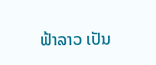ຟ້າລາວ ເປັນ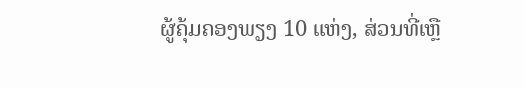ຜູ້ຄຸ້ມຄອງພຽງ 10 ແຫ່ງ, ສ່ວນທີ່ເຫຼື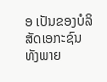ອ ເປັນຂອງບໍລິສັດເອກະຊົນ ທັງພາຍ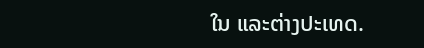ໃນ ແລະຕ່າງປະເທດ.